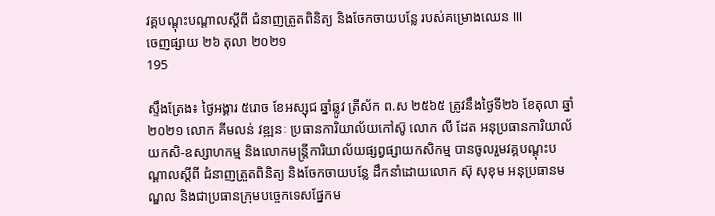វគ្គបណ្តុះបណ្តាលស្តីពី ជំនាញត្រួតពិនិត្យ និងចែកចាយបន្លែ របស់គម្រោងឈេន III
ចេញផ្សាយ ២៦ តុលា ២០២១
195

ស្ទឹងត្រែង៖ ថ្ងៃអង្គារ ៥រោច ខែអស្សុជ ឆ្នាំឆ្លូវ ត្រីស័ក ព.ស ២៥៦៥ ត្រូវនឹងថ្ងៃទី២៦ ខែតុលា ឆ្នាំ ២០២១ លោក គីមលន់ វឌ្ឍនៈ ប្រធានការិយាល័យកៅស៊ូ លោក លី ដែត អនុប្រធានការិយាល័យកសិ-ឧស្សាហកម្ម និងលោកមន្រ្ដីការិយាល័យផ្សព្វផ្សាយកសិកម្ម បានចូលរួមវគ្គបណ្តុះបណ្តាលស្តីពី ជំនាញត្រួតពិនិត្យ និងចែកចាយបន្លែ ដឹកនាំដោយលោក ស៊ុ សុខុម អនុប្រធានមណ្ឌល និងជាប្រធានក្រុមបច្ចេកទេសផ្នែកម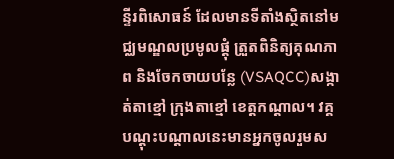ន្ទីរពិសោធន៍ ដែលមានទីតាំងស្ថិតនៅមជ្ឈមណ្ឌលប្រមូលផ្តុំ ត្រួតពិនិត្យគុណភាព និងចែកចាយបន្លែ (VSAQCC)សង្កាត់តាខ្មៅ ក្រុងតាខ្មៅ ខេត្តកណ្តាល។ វគ្គបណ្តុះបណ្តាលនេះមានអ្នកចូលរួមស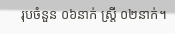រុបចំនួន ០៦នាក់ ស្រ្តី ០២នាក់។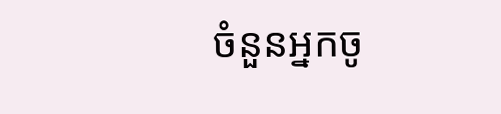ចំនួនអ្នកចូ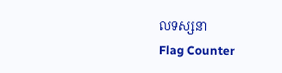លទស្សនា
Flag Counter